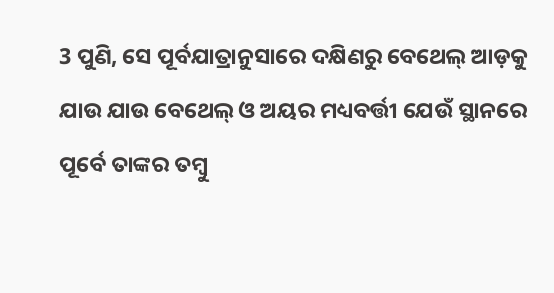3 ପୁଣି, ସେ ପୂର୍ବଯାତ୍ରାନୁସାରେ ଦକ୍ଷିଣରୁ ବେଥେଲ୍ ଆଡ଼କୁ ଯାଉ ଯାଉ ବେଥେଲ୍ ଓ ଅୟର ମଧ୍ୟବର୍ତ୍ତୀ ଯେଉଁ ସ୍ଥାନରେ ପୂର୍ବେ ତାଙ୍କର ତମ୍ବୁ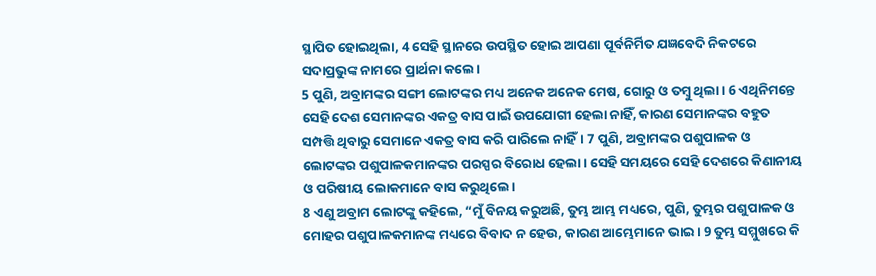ସ୍ଥାପିତ ହୋଇଥିଲା, 4 ସେହି ସ୍ଥାନରେ ଉପସ୍ଥିତ ହୋଇ ଆପଣା ପୂର୍ବନିର୍ମିତ ଯଜ୍ଞବେଦି ନିକଟରେ ସଦାପ୍ରଭୁଙ୍କ ନାମରେ ପ୍ରାର୍ଥନା କଲେ।
5 ପୁଣି, ଅବ୍ରାମଙ୍କର ସଙ୍ଗୀ ଲୋଟଙ୍କର ମଧ୍ୟ ଅନେକ ଅନେକ ମେଷ, ଗୋରୁ ଓ ତମ୍ବୁ ଥିଲା। 6 ଏଥିନିମନ୍ତେ ସେହି ଦେଶ ସେମାନଙ୍କର ଏକତ୍ର ବାସ ପାଇଁ ଉପଯୋଗୀ ହେଲା ନାହିଁ, କାରଣ ସେମାନଙ୍କର ବହୁତ ସମ୍ପତ୍ତି ଥିବାରୁ ସେମାନେ ଏକତ୍ର ବାସ କରି ପାରିଲେ ନାହିଁ। 7 ପୁଣି, ଅବ୍ରାମଙ୍କର ପଶୁପାଳକ ଓ ଲୋଟଙ୍କର ପଶୁପାଳକମାନଙ୍କର ପରସ୍ପର ବିରୋଧ ହେଲା। ସେହି ସମୟରେ ସେହି ଦେଶରେ କିଣାନୀୟ ଓ ପରିଷୀୟ ଲୋକମାନେ ବାସ କରୁଥିଲେ।
8 ଏଣୁ ଅବ୍ରାମ ଲୋଟଙ୍କୁ କହିଲେ, “ମୁଁ ବିନୟ କରୁଅଛି, ତୁମ୍ଭ ଆମ୍ଭ ମଧ୍ୟରେ, ପୁଣି, ତୁମ୍ଭର ପଶୁପାଳକ ଓ ମୋହର ପଶୁପାଳକମାନଙ୍କ ମଧ୍ୟରେ ବିବାଦ ନ ହେଉ, କାରଣ ଆମ୍ଭେମାନେ ଭାଇ। 9 ତୁମ୍ଭ ସମ୍ମୁଖରେ କି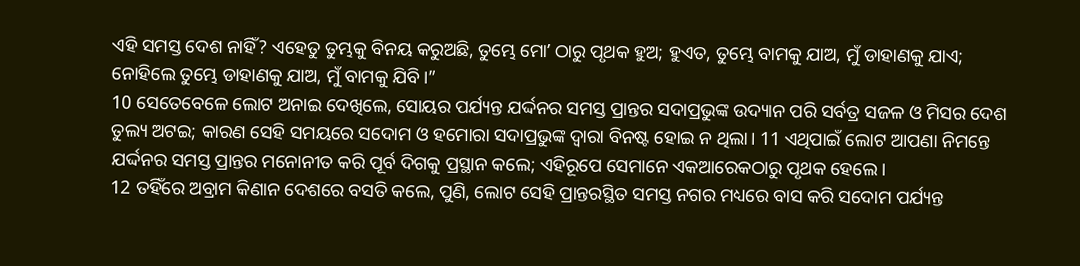ଏହି ସମସ୍ତ ଦେଶ ନାହିଁ? ଏହେତୁ ତୁମ୍ଭକୁ ବିନୟ କରୁଅଛି, ତୁମ୍ଭେ ମୋʼ ଠାରୁ ପୃଥକ ହୁଅ; ହୁଏତ, ତୁମ୍ଭେ ବାମକୁ ଯାଅ, ମୁଁ ଡାହାଣକୁ ଯାଏ; ନୋହିଲେ ତୁମ୍ଭେ ଡାହାଣକୁ ଯାଅ, ମୁଁ ବାମକୁ ଯିବି।”
10 ସେତେବେଳେ ଲୋଟ ଅନାଇ ଦେଖିଲେ, ସୋୟର ପର୍ଯ୍ୟନ୍ତ ଯର୍ଦ୍ଦନର ସମସ୍ତ ପ୍ରାନ୍ତର ସଦାପ୍ରଭୁଙ୍କ ଉଦ୍ୟାନ ପରି ସର୍ବତ୍ର ସଜଳ ଓ ମିସର ଦେଶ ତୁଲ୍ୟ ଅଟଇ; କାରଣ ସେହି ସମୟରେ ସଦୋମ ଓ ହମୋରା ସଦାପ୍ରଭୁଙ୍କ ଦ୍ୱାରା ବିନଷ୍ଟ ହୋଇ ନ ଥିଲା। 11 ଏଥିପାଇଁ ଲୋଟ ଆପଣା ନିମନ୍ତେ ଯର୍ଦ୍ଦନର ସମସ୍ତ ପ୍ରାନ୍ତର ମନୋନୀତ କରି ପୂର୍ବ ଦିଗକୁ ପ୍ରସ୍ଥାନ କଲେ; ଏହିରୂପେ ସେମାନେ ଏକଆରେକଠାରୁ ପୃଥକ ହେଲେ।
12 ତହିଁରେ ଅବ୍ରାମ କିଣାନ ଦେଶରେ ବସତି କଲେ, ପୁଣି, ଲୋଟ ସେହି ପ୍ରାନ୍ତରସ୍ଥିତ ସମସ୍ତ ନଗର ମଧ୍ୟରେ ବାସ କରି ସଦୋମ ପର୍ଯ୍ୟନ୍ତ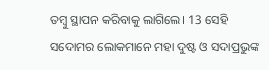ତମ୍ବୁ ସ୍ଥାପନ କରିବାକୁ ଲାଗିଲେ। 13 ସେହି ସଦୋମର ଲୋକମାନେ ମହା ଦୁଷ୍ଟ ଓ ସଦାପ୍ରଭୁଙ୍କ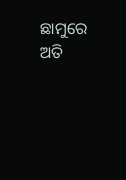ଛାମୁରେ ଅତି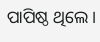ପାପିଷ୍ଠ ଥିଲେ।